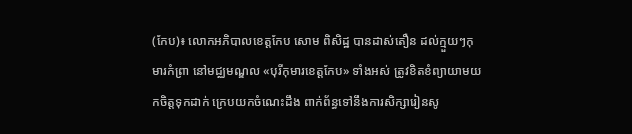(កែប)៖ លោកអភិបាលខេត្តកែប សោម ពិសិដ្ឋ បានដាស់តឿន ដល់ក្មួយៗកុមារកំព្រា នៅមជ្ឈមណ្ឌល «បុរីកុមារខេត្តកែប» ទាំងអស់ ត្រូវខិតខំព្យាយាមយកចិត្តទុកដាក់ ក្រេបយកចំណេះដឹង ពាក់ព័ន្ធទៅនឹងការសិក្សារៀនសូ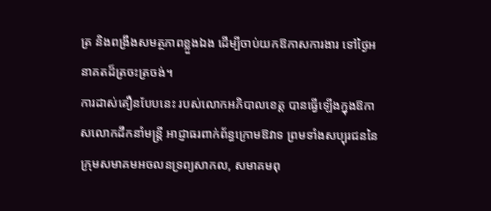ត្រ និងពង្រឹងសមត្ថភាពខ្លួងឯង ដើម្បីចាប់យកឱកាសការងារ ទៅថ្ងៃអនាគតដ៏ត្រចះត្រចង់។
ការដាស់តឿនបែបនេះ របស់លោកអភិបាលខេត្ត បានធ្វើឡើងក្នុងឱកាសលោកដឹកនាំមន្ត្រី អាជ្ញាធរពាក់ព័ន្ធក្រោមឱវាទ ព្រមទាំងសប្បុរជននៃក្រុមសមាគមអចលនទ្រព្យសាកល, សមាគមពុ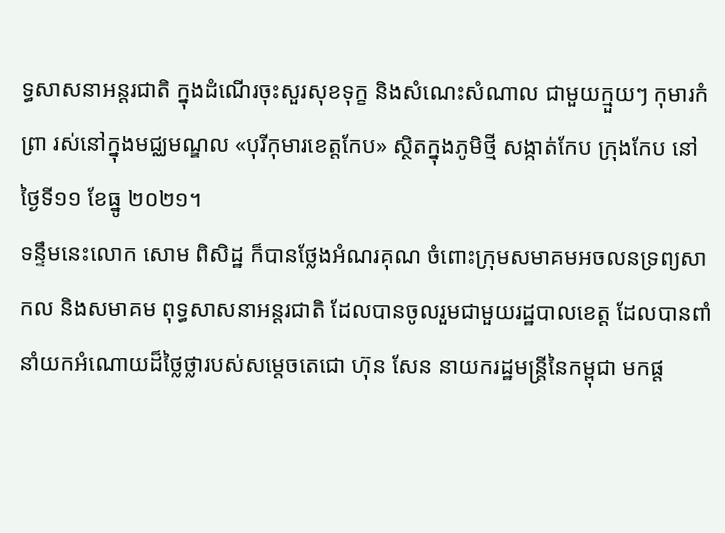ទ្ធសាសនាអន្តរជាតិ ក្នុងដំណើរចុះសួរសុខទុក្ខ និងសំណេះសំណាល ជាមួយក្មួយៗ កុមារកំព្រា រស់នៅក្នុងមជ្ឈមណ្ឌល «បុរីកុមារខេត្តកែប» ស្ថិតក្នុងភូមិថ្មី សង្កាត់កែប ក្រុងកែប នៅថ្ងៃទី១១ ខែធ្នូ ២០២១។
ទន្ទឹមនេះលោក សោម ពិសិដ្ឋ ក៏បានថ្លែងអំណរគុណ ចំពោះក្រុមសមាគមអចលនទ្រព្យសាកល និងសមាគម ពុទ្ធសាសនាអន្តរជាតិ ដែលបានចូលរួមជាមួយរដ្ឋបាលខេត្ត ដែលបានពាំនាំយកអំណោយដ៏ថ្លៃថ្លារបស់សម្តេចតេជោ ហ៊ុន សែន នាយករដ្ឋមន្ត្រីនៃកម្ពុជា មកផ្ត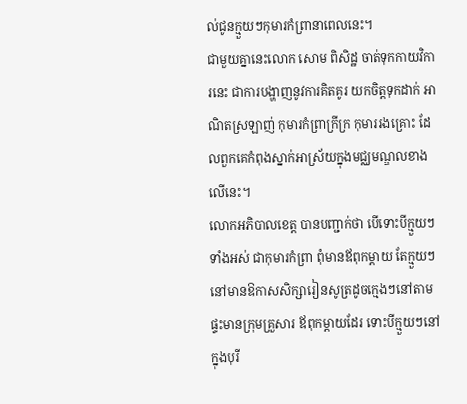ល់ជូនក្មួយៗកុមារកំព្រានាពេលនេះ។
ជាមួយគ្នានេះលោក សោម ពិសិដ្ឋ ចាត់ទុកកាយវិការនេះ ជាការបង្ហាញនូវការគិតគូរ យកចិត្តទុកដាក់ អាណិតស្រឡាញ់ កុមារកំព្រាក្រីក្រ កុមាររងគ្រោះ ដែលពួកគេកំពុងស្នាក់អាស្រ័យក្នុងមជ្ឈមណ្ឌលខាងលើនេះ។
លោកអភិបាលខេត្ត បានបញ្ជាក់ថា បើទោះបីក្មួយៗទាំងអស់ ជាកុមារកំព្រា ពុំមានឪពុកម្តាយ តែក្មួយៗនៅមានឱកាសសិក្សារៀនសូត្រដូចក្មេងៗនៅតាមផ្ទះមានក្រុមគ្រួសារ ឪពុកម្ដាយដែរ ទោះបីក្មួយៗនៅក្នុងបុរី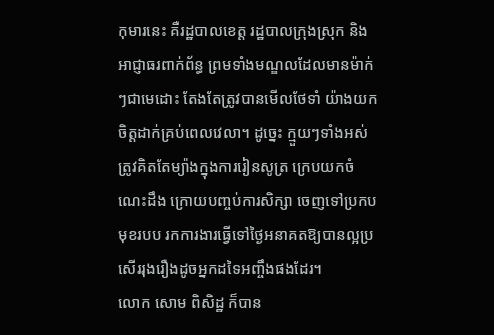កុមារនេះ គឺរដ្ឋបាលខេត្ត រដ្ឋបាលក្រុងស្រុក និងអាជ្ញាធរពាក់ព័ន្ធ ព្រមទាំងមណ្ឌលដែលមានម៉ាក់ៗជាមេដោះ តែងតែត្រូវបានមើលថែទាំ យ៉ាងយកចិត្តដាក់គ្រប់ពេលវេលា។ ដូច្នេះ ក្មួយៗទាំងអស់ ត្រូវគិតតែម្យ៉ាងក្នុងការរៀនសូត្រ ក្រេបយកចំណេះដឹង ក្រោយបញ្ចប់ការសិក្សា ចេញទៅប្រកបមុខរបប រកការងារធ្វើទៅថ្ងៃអនាគតឱ្យបានល្អប្រសើររុងរឿងដូចអ្នកដទៃអញ្ចឹងផងដែរ។
លោក សោម ពិសិដ្ឋ ក៏បាន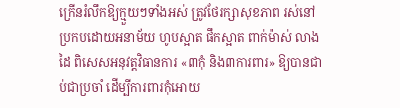ក្រើនរំលឹកឱ្យក្មួយៗទាំងអស់ ត្រូវថែរក្សាសុខភាព រស់នៅប្រកបដោយអនាម័យ ហូបស្អាត ផឹកស្អាត ពាក់ម៉ាស់ លាងដៃ ពិសេសអនុវត្តវិធានការ «៣កុំ និង៣ការពារ» ឱ្យបានជាប់ជាប្រចាំ ដើម្បីការពារកុំអោយ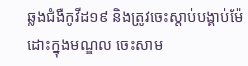ឆ្លងជំងឺកូវីដ១៩ និងត្រូវចេះស្តាប់បង្គាប់ម៉ែដោះក្នុងមណ្ឌល ចេះសាម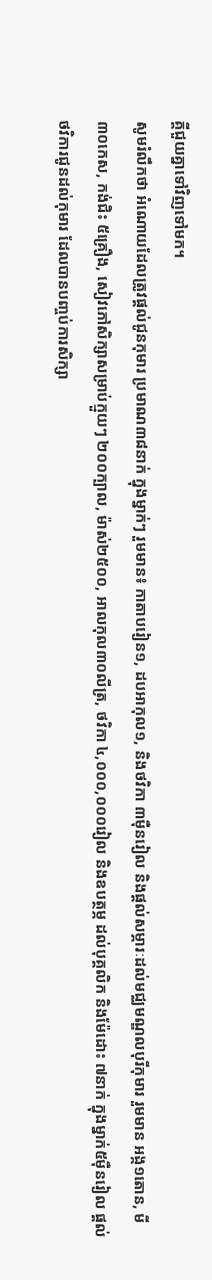គ្គីជួយគ្នាទៅវិញទៅមក។
សូមរំលឹកថា អំណោយដែលត្រូវផ្តល់ជូនកុមារ ប្រមាណ៣៨នាក់ ក្នុងម្នាក់ៗ រួមមាន៖ កាតាបរៀន១, ដបអាកុល១, និងថវិកា ៣ម៉ឺនរៀល និងផ្តល់សម្ភារៈដល់មជ្ឈមណ្ឌលបុរីកុមារ រួមមាន អង្ក១តោន, មី ៣០កេស, កង់ជិះ ៥គ្រឿង, សៀវភៅសិក្សាសម្រាប់ក្មួយៗ ២០០ក្បាល, ម៉ាស់២៥០០, អាលកុល៣០លីត្រ, ថវិកា ៤,០០០,០០០រៀល និងឧបត្ថម្ភ ដល់បុគ្គលិក និងម៉ែដោះ ៧នាក់ ក្នុងម្នាក់៥ម៉ឺនរៀល ផ្តល់ថវិការជូនដល់កុមារ ដែលបានបញ្ចប់ការសិក្សា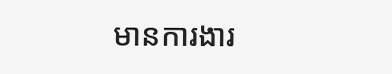មានការងារ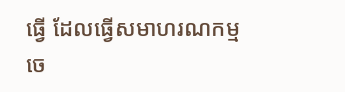ធ្វើ ដែលធ្វើសមាហរណកម្ម ចេ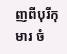ញពីបុរីកុមារ ចំ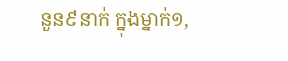នួន៩នាក់ ក្នុងម្នាក់១,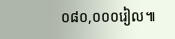០៨០,០០០រៀល៕